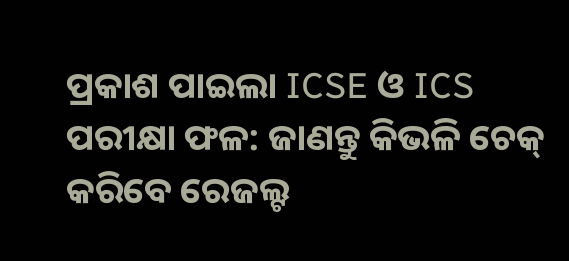ପ୍ରକାଶ ପାଇଲା ICSE ଓ ICS ପରୀକ୍ଷା ଫଳ: ଜାଣନ୍ତୁ କିଭଳି ଚେକ୍ କରିବେ ରେଜଲ୍ଟ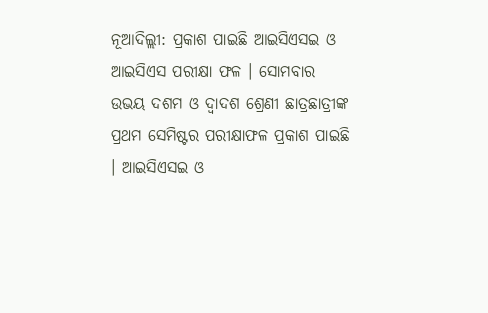ନୂଆଦିଲ୍ଲୀ: ପ୍ରକାଶ ପାଇଛି ଆଇସିଏସଇ ଓ ଆଇସିଏସ ପରୀକ୍ଷା ଫଳ । ସୋମବାର ଉଭୟ ଦଶମ ଓ ଦ୍ୱାଦଶ ଶ୍ରେଣୀ ଛାତ୍ରଛାତ୍ରୀଙ୍କ ପ୍ରଥମ ସେମିଷ୍ଟର ପରୀକ୍ଷାଫଳ ପ୍ରକାଶ ପାଇଛି । ଆଇସିଏସଇ ଓ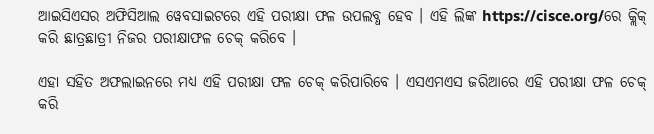ଆଇସିଏସର ଅଫିସିଆଲ ୱେବସାଇଟରେ ଏହି ପରୀକ୍ଷା ଫଳ ଉପଲବ୍ଧ ହେବ । ଏହି ଲିଙ୍କ https://cisce.org/ରେ କ୍ଲିକ୍ କରି ଛାତ୍ରଛାତ୍ରୀ ନିଜର ପରୀକ୍ଷାଫଳ ଚେକ୍ କରିବେ ।

ଏହା ସହିତ ଅଫଲାଇନରେ ମଧ୍ୟ ଏହି ପରୀକ୍ଷା ଫଳ ଚେକ୍ କରିପାରିବେ । ଏସଏମଏସ ଜରିଆରେ ଏହି ପରୀକ୍ଷା ଫଳ ଚେକ୍ କରି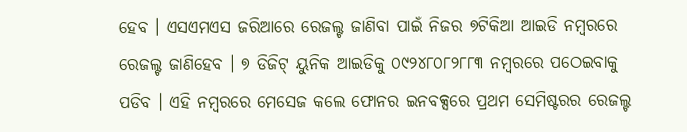ହେବ । ଏସଏମଏସ ଜରିଆରେ ରେଜଲ୍ଟ ଜାଣିବା ପାଇଁ ନିଜର ୭ଟିକିଆ ଆଇଡି ନମ୍ବରରେ ରେଜଲ୍ଟ ଜାଣିହେବ । ୭ ଡିଜିଟ୍ ୟୁନିକ ଆଇଡିକୁ ୦୯୨୪୮୦୮୨୮୮୩ ନମ୍ବରରେ ପଠେଇବାକୁ ପଡିବ । ଏହି ନମ୍ବରରେ ମେସେଜ କଲେ ଫୋନର ଇନବକ୍ସରେ ପ୍ରଥମ ସେମିଷ୍ଟରର ରେଜଲ୍ଟ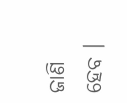ଜାଣି ହେବ ।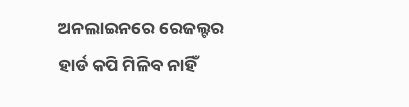ଅନଲାଇନରେ ରେଜଲ୍ଟର ହାର୍ଡ କପି ମିଳିବ ନାହିଁ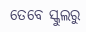ତେବେ ସ୍କୁଲରୁ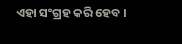ଏହା ସଂଗ୍ରହ କରି ହେବ ।